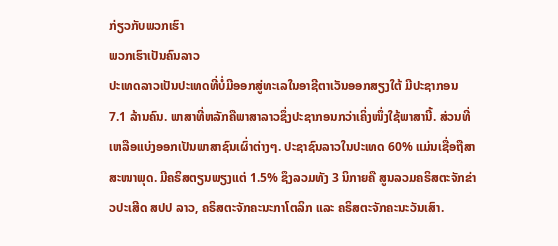ກ່ຽວກັບພວກເຮົາ
ພວກເຮົາເປັນຄົນລາວ
ປະເທດລາວເປັນປະເທດທີ່ບໍ່ມີອອກສູ່ທະເລໃນອາຊີຕາເວັນອອກສຽງໃຕ້ ມີປະຊາກອນ 7.1 ລ້ານຄົນ. ພາສາທີ່ຫລັກຄືພາສາລາວຊຶ່ງປະຊາກອນກວ່າເຄິ່ງໜຶ່ງໃຊ້ພາສານີ້. ສ່ວນທີ່ເຫລືອແບ່ງອອກເປັນພາສາຊົນເຜົ່າຕ່າງໆ. ປະຊາຊົນລາວໃນປະເທດ 60% ແມ່ນເຊື່ອຖືສາສະໜາພຸດ. ມີຄຣິສຕຽນພຽງແຕ່ 1.5% ຊຶງລວມທັງ 3 ນິກາຍຄື ສູນລວມຄຣິສຕະຈັກຂ່າວປະເສີດ ສປປ ລາວ, ຄຣິສຕະຈັກຄະນະກາໂຕລິກ ແລະ ຄຣິສຕະຈັກຄະນະວັນເສົາ.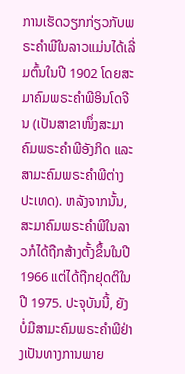ການເຮັດວຽກກ່ຽວກັບພຣະຄໍາພີໃນລາວແມ່ນໄດ້ເລີ່ມຕົ້ນໃນປີ 1902 ໂດຍສະມາຄົມພຣະຄຳພີອິນໂດຈີນ (ເປັນສາຂາໜຶ່ງສະມາຄົມພຣະຄຳພີອັງກິດ ແລະສາມະຄົມພຣະຄຳພີຕ່າງປະເທດ). ຫລັງຈາກນັ້ນ, ສະມາຄົມພຣະຄຳພີໃນລາວກໍໄດ້ຖືກສ້າງຕັ້ງຂຶ້ນໃນປີ 1966 ແຕ່ໄດ້ຖືກຢຸດຕິໃນປີ 1975. ປະຈຸບັນນີ້, ຍັງບໍ່ມີສາມະຄົມພຣະຄຳພີຢ່າງເປັນທາງການພາຍ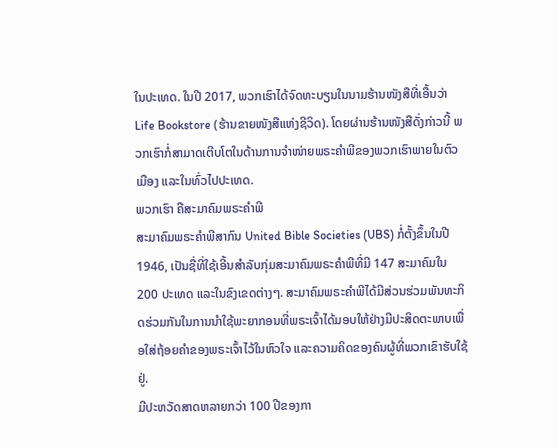ໃນປະເທດ. ໃນປີ 2017, ພວກເຮົາໄດ້ຈົດທະບຽນໃນນາມຮ້ານໜັງສືທີ່ເອື້ນວ່າ Life Bookstore (ຮ້ານຂາຍໜັງສືແຫ່ງຊີວິດ). ໂດຍຜ່ານຮ້ານໜັງສືດັ່ງກ່າວນີ້ ພວກເຮົາກໍ່ສາມາດເຕີບໂຕໃນດ້ານການຈຳໜ່າຍພຣະຄຳພີຂອງພວກເຮົາພາຍໃນຕົວເມືອງ ແລະໃນທົ່ວໄປປະເທດ.
ພວກເຮົາ ຄືສະມາຄົມພຣະຄຳພີ
ສະມາຄົມພຣະຄຳພີສາກົນ United Bible Societies (UBS) ກໍ່ຕັ້ງຂຶ້ນໃນປີ 1946, ເປັນຊື່ທີ່ໃຊ້ເອີ້ນສຳລັບກຸ່ມສະມາຄົມພຣະຄຳພີທີ່ມີ 147 ສະມາຄົມໃນ 200 ປະເທດ ແລະໃນຂົງເຂດຕ່າງໆ. ສະມາຄົມພຣະຄຳພີໄດ້ມີສ່ວນຮ່ວມພັນທະກິດຮ່ວມກັນໃນການນຳໃຊ້ພະຍາກອນທີ່ພຣະເຈົ້າໄດ້ມອບໃຫ້ຢ່າງມີປະສິດຕະພາບເພື່ອໃສ່ຖ້ອຍຄຳຂອງພຣະເຈົ້າໄວ້ໃນຫົວໃຈ ແລະຄວາມຄິດຂອງຄົນຜູ້ທີ່ພວກເຂົາຮັບໃຊ້ຢູ່.
ມີປະຫວັດສາດຫລາຍກວ່າ 100 ປີຂອງກາ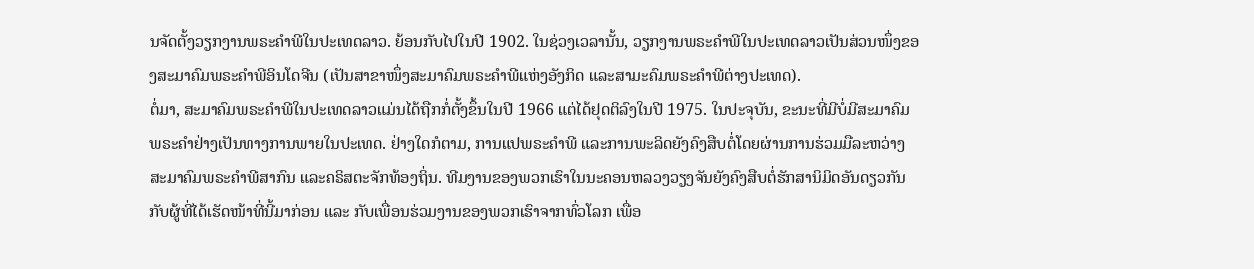ນຈັດຕັ້ງວຽກງານພຣະຄຳພີໃນປະເທດລາວ. ຍ້ອນກັບໄປໃນປີ 1902. ໃນຊ່ວງເວລານັ້ນ, ວຽກງານພຣະຄຳພີໃນປະເທດລາວເປັນສ່ວນໜຶ່ງຂອງສະມາຄົມພຣະຄຳພີອິນໂດຈີນ (ເປັນສາຂາໜຶ່ງສະມາຄົມພຣະຄຳພີແຫ່ງອັງກິດ ແລະສາມະຄົມພຣະຄຳພີຕ່າງປະເທດ).
ຕໍ່ມາ, ສະມາຄົມພຣະຄຳພີໃນປະເທດລາວແມ່ນໄດ້ຖືກກໍ່ຕັ້ງຂຶ້ນໃນປີ 1966 ແຕ່ໄດ້ຢຸດຕິລົງໃນປີ 1975. ໃນປະຈຸບັນ, ຂະນະທີ່ມີບໍ່ມີສະມາຄົມພຣະຄຳຢ່າງເປັນທາງການພາຍໃນປະເທດ. ຢ່າງໃດກໍຕາມ, ການແປພຣະຄຳພີ ແລະການພະລິດຍັງຄົງສືບຕໍ່ໂດຍຜ່ານການຮ່ວມມືລະຫວ່າງສະມາຄົມພຣະຄຳພີສາກົນ ແລະຄຣິສຕະຈັກທ້ອງຖິ່ນ. ທີມງານຂອງພວກເຮົາໃນນະຄອນຫລວງວຽງຈັນຍັງຄົງສືບຕໍ່ຮັກສານິມິດອັນດຽວກັນກັບຜູ້ທີ່ໄດ້ເຮັດໜ້າທີ່ນີ້ມາກ່ອນ ແລະ ກັບເພື່ອນຮ່ວມງານຂອງພວກເຮົາຈາກທົ່ວໂລກ ເພື່ອ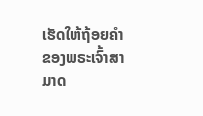ເຮັດໃຫ້ຖ້ອຍຄຳຂອງພຣະເຈົ້າສາມາດ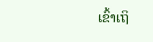ເຂົ້າເຖິ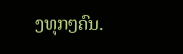ງທຸກໆຄົນ.